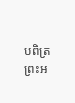បពិត្រព្រះអ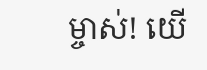ម្ចាស់! យើ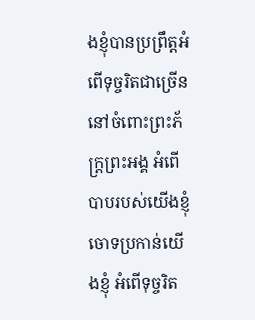ងខ្ញុំបានប្រព្រឹត្តអំពើទុច្ចរិតជាច្រើន នៅចំពោះព្រះភ័ក្ត្រព្រះអង្គ អំពើបាបរបស់យើងខ្ញុំចោទប្រកាន់យើងខ្ញុំ អំពើទុច្ចរិត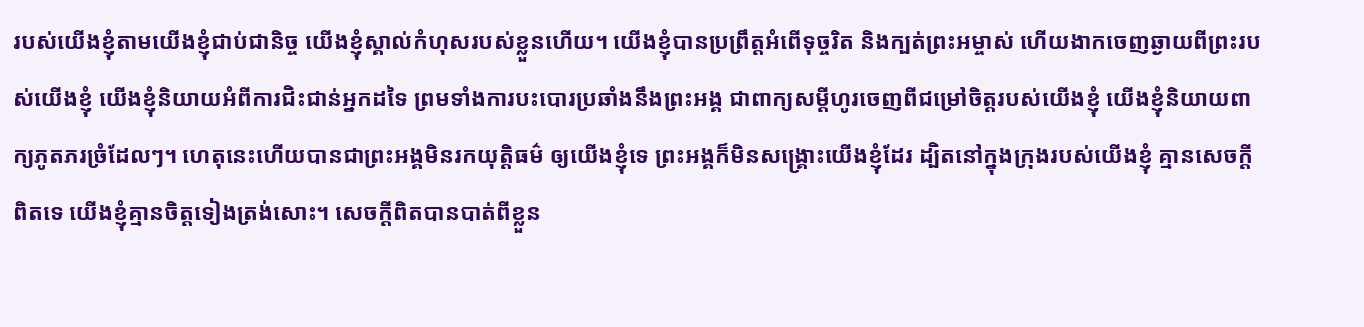របស់យើងខ្ញុំតាមយើងខ្ញុំជាប់ជានិច្ច យើងខ្ញុំស្គាល់កំហុសរបស់ខ្លួនហើយ។ យើងខ្ញុំបានប្រព្រឹត្តអំពើទុច្ចរិត និងក្បត់ព្រះអម្ចាស់ ហើយងាកចេញឆ្ងាយពីព្រះរបស់យើងខ្ញុំ យើងខ្ញុំនិយាយអំពីការជិះជាន់អ្នកដទៃ ព្រមទាំងការបះបោរប្រឆាំងនឹងព្រះអង្គ ជាពាក្យសម្ដីហូរចេញពីជម្រៅចិត្តរបស់យើងខ្ញុំ យើងខ្ញុំនិយាយពាក្យភូតភរច្រំដែលៗ។ ហេតុនេះហើយបានជាព្រះអង្គមិនរកយុត្តិធម៌ ឲ្យយើងខ្ញុំទេ ព្រះអង្គក៏មិនសង្គ្រោះយើងខ្ញុំដែរ ដ្បិតនៅក្នុងក្រុងរបស់យើងខ្ញុំ គ្មានសេចក្ដីពិតទេ យើងខ្ញុំគ្មានចិត្តទៀងត្រង់សោះ។ សេចក្ដីពិតបានបាត់ពីខ្លួន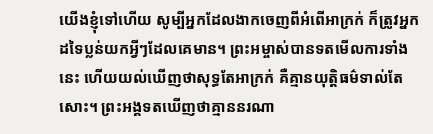យើងខ្ញុំទៅហើយ សូម្បីអ្នកដែលងាកចេញពីអំពើអាក្រក់ ក៏ត្រូវអ្នកដទៃប្លន់យកអ្វីៗដែលគេមាន។ ព្រះអម្ចាស់បានទតមើលការទាំងនេះ ហើយយល់ឃើញថាសុទ្ធតែអាក្រក់ គឺគ្មានយុត្តិធម៌ទាល់តែសោះ។ ព្រះអង្គទតឃើញថាគ្មាននរណា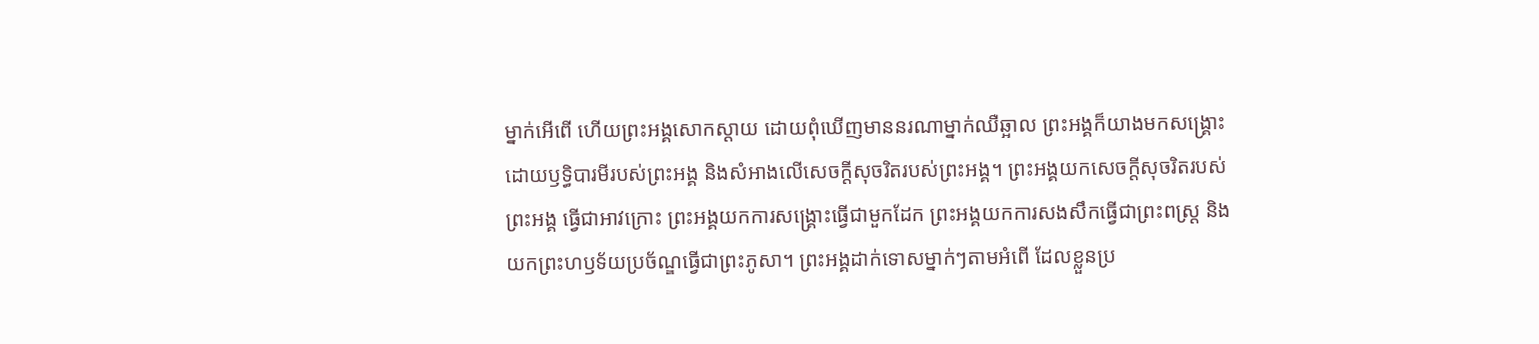ម្នាក់អើពើ ហើយព្រះអង្គសោកស្ដាយ ដោយពុំឃើញមាននរណាម្នាក់ឈឺឆ្អាល ព្រះអង្គក៏យាងមកសង្គ្រោះ ដោយឫទ្ធិបារមីរបស់ព្រះអង្គ និងសំអាងលើសេចក្ដីសុចរិតរបស់ព្រះអង្គ។ ព្រះអង្គយកសេចក្ដីសុចរិតរបស់ព្រះអង្គ ធ្វើជាអាវក្រោះ ព្រះអង្គយកការសង្គ្រោះធ្វើជាមួកដែក ព្រះអង្គយកការសងសឹកធ្វើជាព្រះពស្ដ្រ និងយកព្រះហឫទ័យប្រច័ណ្ឌធ្វើជាព្រះភូសា។ ព្រះអង្គដាក់ទោសម្នាក់ៗតាមអំពើ ដែលខ្លួនប្រ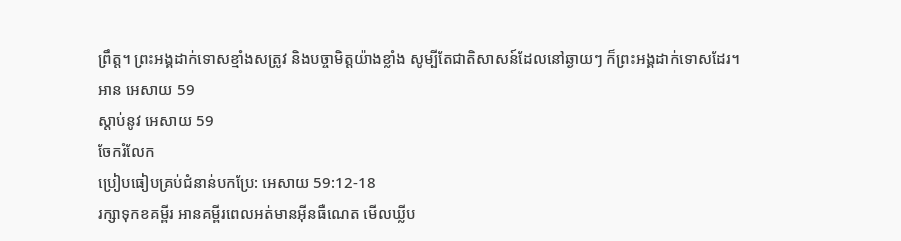ព្រឹត្ត។ ព្រះអង្គដាក់ទោសខ្មាំងសត្រូវ និងបច្ចាមិត្តយ៉ាងខ្លាំង សូម្បីតែជាតិសាសន៍ដែលនៅឆ្ងាយៗ ក៏ព្រះអង្គដាក់ទោសដែរ។
អាន អេសាយ 59
ស្ដាប់នូវ អេសាយ 59
ចែករំលែក
ប្រៀបធៀបគ្រប់ជំនាន់បកប្រែ: អេសាយ 59:12-18
រក្សាទុកខគម្ពីរ អានគម្ពីរពេលអត់មានអ៊ីនធឺណេត មើលឃ្លីប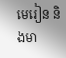មេរៀន និងមា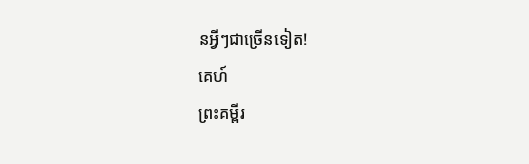នអ្វីៗជាច្រើនទៀត!
គេហ៍
ព្រះគម្ពីរ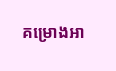គម្រោងអា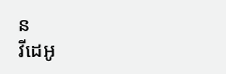ន
វីដេអូ